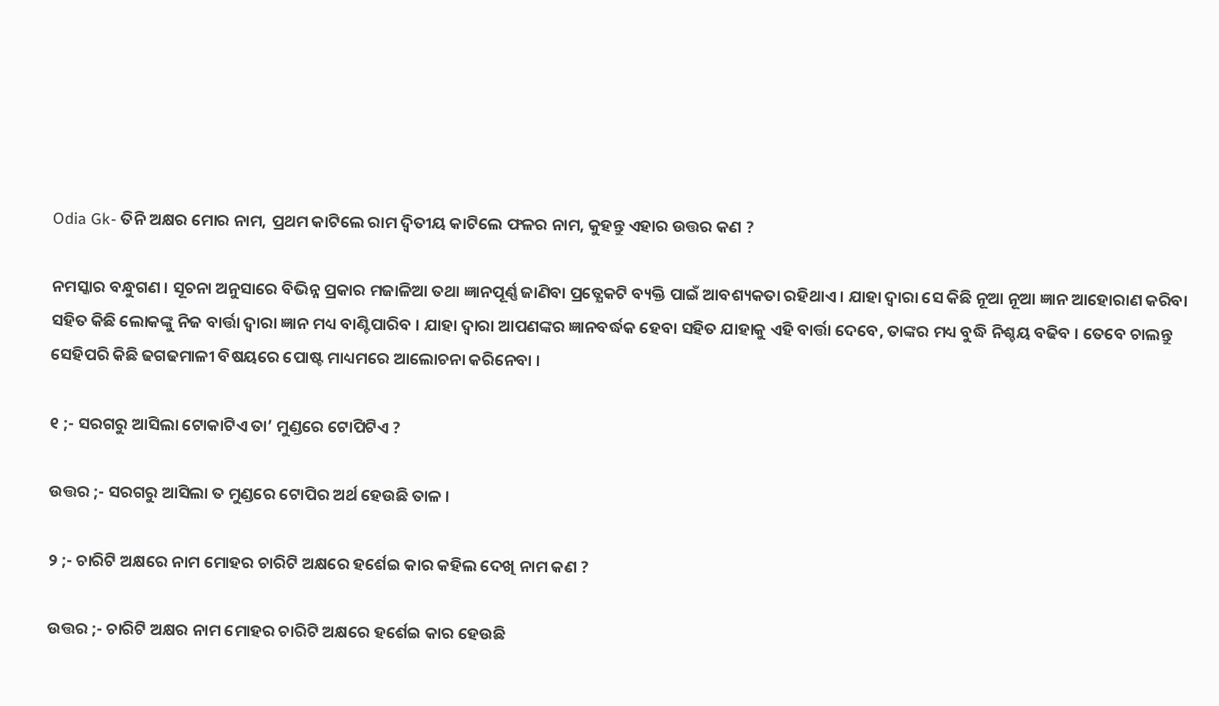Odia Gk- ତିନି ଅକ୍ଷର ମୋର ନାମ, ପ୍ରଥମ କାଟିଲେ ରାମ ଦ୍ଵିତୀୟ କାଟିଲେ ଫଳର ନାମ, କୁହନ୍ତୁ ଏହାର ଉତ୍ତର କଣ ?

ନମସ୍କାର ବନ୍ଧୁଗଣ । ସୂଚନା ଅନୁସାରେ ବିଭିନ୍ନ ପ୍ରକାର ମଜାଳିଆ ତଥା ଜ୍ଞାନପୂର୍ଣ୍ଣ ଜାଣିବା ପ୍ରତ୍ଯେକଟି ବ୍ୟକ୍ତି ପାଇଁ ଆବଶ୍ୟକତା ରହିଥାଏ । ଯାହା ଦ୍ଵାରା ସେ କିଛି ନୂଆ ନୂଆ ଜ୍ଞାନ ଆହୋରାଣ କରିବା ସହିତ କିଛି ଲୋକଙ୍କୁ ନିଜ ବାର୍ତ୍ତା ଦ୍ଵାରା ଜ୍ଞାନ ମଧ୍ୟ ବାଣ୍ଟିପାରିବ । ଯାହା ଦ୍ଵାରା ଆପଣଙ୍କର ଜ୍ଞାନବର୍ଦ୍ଧକ ହେବା ସହିତ ଯାହାକୁ ଏହି ବାର୍ତ୍ତା ଦେବେ, ତାଙ୍କର ମଧ୍ୟ ବୁଦ୍ଧି ନିଶ୍ଚୟ ବଢିବ । ତେବେ ଚାଲନ୍ତୁ ସେହିପରି କିଛି ଢଗଢମାଳୀ ବିଷୟରେ ପୋଷ୍ଟ ମାଧ୍ୟମରେ ଆଲୋଚନା କରିନେବା ।

୧ ;- ସରଗରୁ ଆସିଲା ଟୋକାଟିଏ ତା’ ମୁଣ୍ଡରେ ଟୋପିଟିଏ ?

ଉତ୍ତର ;- ସରଗରୁ ଆସିଲା ତ ମୁଣ୍ଡରେ ଟୋପିର ଅର୍ଥ ହେଉଛି ତାଳ ।

୨ ;- ଚାରିଟି ଅକ୍ଷରେ ନାମ ମୋହର ଚାରିଟି ଅକ୍ଷରେ ହର୍ଶେଇ କାର କହିଲ ଦେଖି ନାମ କଣ ?

ଉତ୍ତର ;- ଚାରିଟି ଅକ୍ଷର ନାମ ମୋହର ଚାରିଟି ଅକ୍ଷରେ ହର୍ଶେଇ କାର ହେଉଛି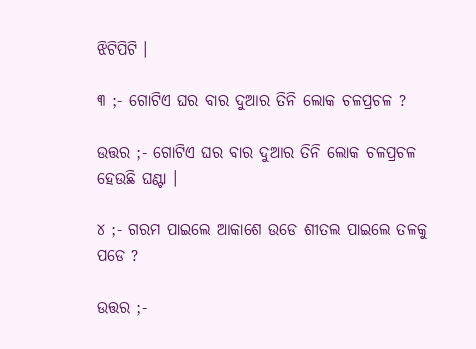ଝିଟିପିଟି ।

୩ ;- ଗୋଟିଏ ଘର ବାର ଦୁଆର ତିନି ଲୋକ ଚଳପ୍ରଚଳ ?

ଉତ୍ତର ;- ଗୋଟିଏ ଘର ବାର ଦୁଆର ତିନି ଲୋକ ଚଳପ୍ରଚଳ ହେଉଛି ଘଣ୍ଟା ।

୪ ;- ଗରମ ପାଇଲେ ଆକାଶେ ଉଡେ ଶୀତଲ ପାଇଲେ ତଳକୁ ପଡେ ?

ଉତ୍ତର ;-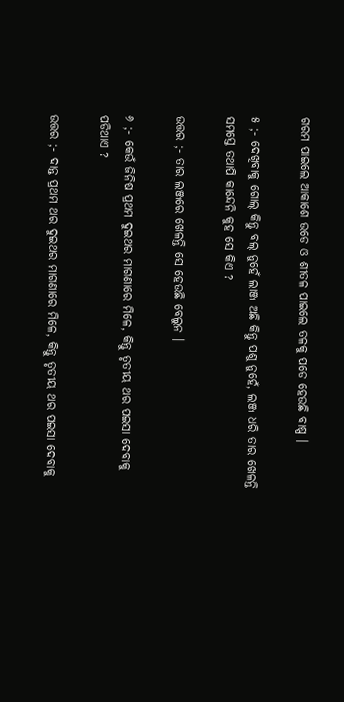ଗରମ ପାଇଲେ ଆକାଶେ ଉଡେ ଓ ଶୀତଳ ପାଇଲେ ତଳକୁ ପଡେ ହେଉଛି ବାଷ୍ପ ।

୫ ;- ଦେଖିବାକୁ ଗୋଲ୍ କିନ୍ତୁ ବଲ୍ ନୁହେଁ ଲାଞ୍ଜ ଅଛି କିନ୍ତୁ ପଶୁ ନୁହେଁ, ଲଞ୍ଜ ଧରି ତାର ଖେଳନ୍ତି ସମସ୍ତେ ତଥାପି କାନ୍ଦେନି କୁହ ସେ କିଏ ?

ଉତ୍ତର ;- ତାର ଲଞ୍ଜରେ ଖେଳନ୍ତି ସେ ହେଉଛି ବେଲୁନ ।

୬ ;- କେଉଁ ଜିନିଷ ପ୍ରଥମ ଦୁଇଥର ମାଗଣାରେ ମିଳେ, କିନ୍ତୁ ତୃତୀୟ ଥର ପଇସା ଦେବାକୁ ପଡିଥାଏ ?

ଉତ୍ତର ;- ଦାନ୍ତ ପ୍ରଥମ ଥର ଦୁଇଥର ମାଗଣାରେ ମିଳେ, କିନ୍ତୁ ତୃତୀୟ ଥର ପଇସା ଦେବାକୁ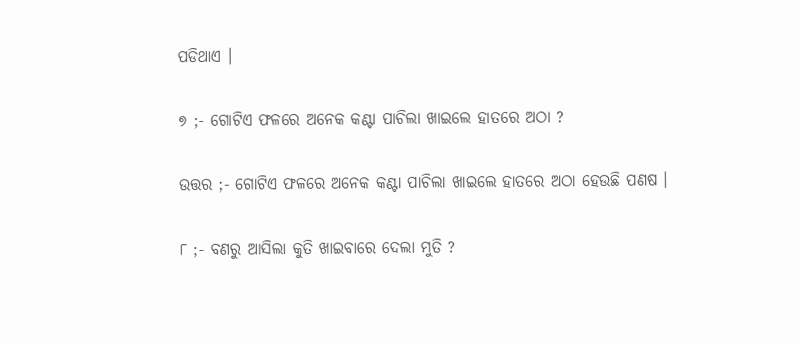ପଡିଥାଏ ।

୭ ;- ଗୋଟିଏ ଫଳରେ ଅନେକ କଣ୍ଟା ପାଚିଲା ଖାଇଲେ ହାତରେ ଅଠା ?

ଉତ୍ତର ;- ଗୋଟିଏ ଫଳରେ ଅନେକ କଣ୍ଟା ପାଚିଲା ଖାଇଲେ ହାତରେ ଅଠା ହେଉଛି ପଣଷ ।

୮ ;- ବଣରୁ ଆସିଲା କୁତି ଖାଇବାରେ ଦେଲା ମୁତି ?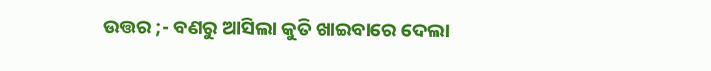ଉତ୍ତର ;- ବଣରୁ ଆସିଲା କୁତି ଖାଇବାରେ ଦେଲା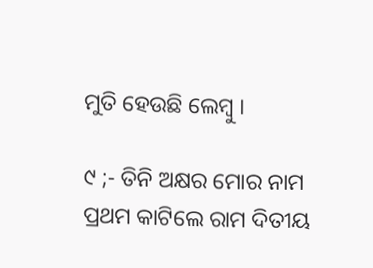ମୁତି ହେଉଛି ଲେମ୍ବୁ ।

୯ ;- ତିନି ଅକ୍ଷର ମୋର ନାମ ପ୍ରଥମ କାଟିଲେ ରାମ ଦିତୀୟ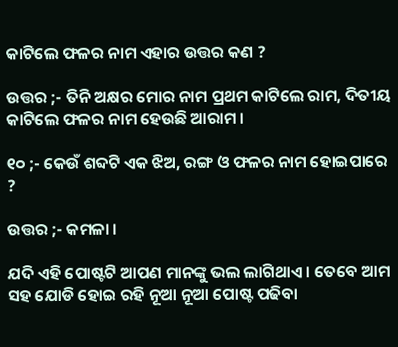କାଟିଲେ ଫଳର ନାମ ଏହାର ଉତ୍ତର କଣ ?

ଉତ୍ତର ;- ତିନି ଅକ୍ଷର ମୋର ନାମ ପ୍ରଥମ କାଟିଲେ ରାମ, ଦିତୀୟ କାଟିଲେ ଫଳର ନାମ ହେଉଛି ଆରାମ ।

୧୦ ;- କେଉଁ ଶବ୍ଦଟି ଏକ ଝିଅ, ରଙ୍ଗ ଓ ଫଳର ନାମ ହୋଇପାରେ ?

ଉତ୍ତର ;- କମଳା ।

ଯଦି ଏହି ପୋଷ୍ଟଟି ଆପଣ ମାନଙ୍କୁ ଭଲ ଲାଗିଥାଏ । ତେବେ ଆମ ସହ ଯୋଡି ହୋଇ ରହି ନୂଆ ନୂଆ ପୋଷ୍ଟ ପଢିବା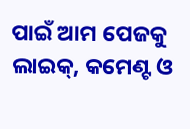ପାଇଁ ଆମ ପେଜକୁ ଲାଇକ୍, କମେଣ୍ଟ ଓ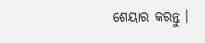ଶେୟାର କରନ୍ତୁ ।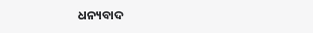ଧନ୍ୟବାଦ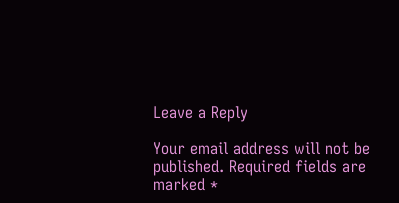Leave a Reply

Your email address will not be published. Required fields are marked *